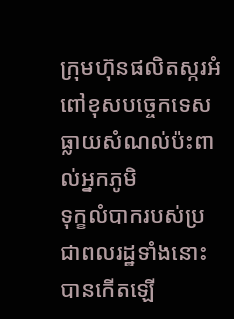ក្រុមហ៊ុនផលិតស្ករអំពៅខុសបច្ចេកទេស ធ្លាយសំណល់ប៉ះពាល់អ្នកភូមិ
ទុក្ខលំបាករបស់ប្រជាពលរដ្ឋទាំងនោះ បានកើតឡើ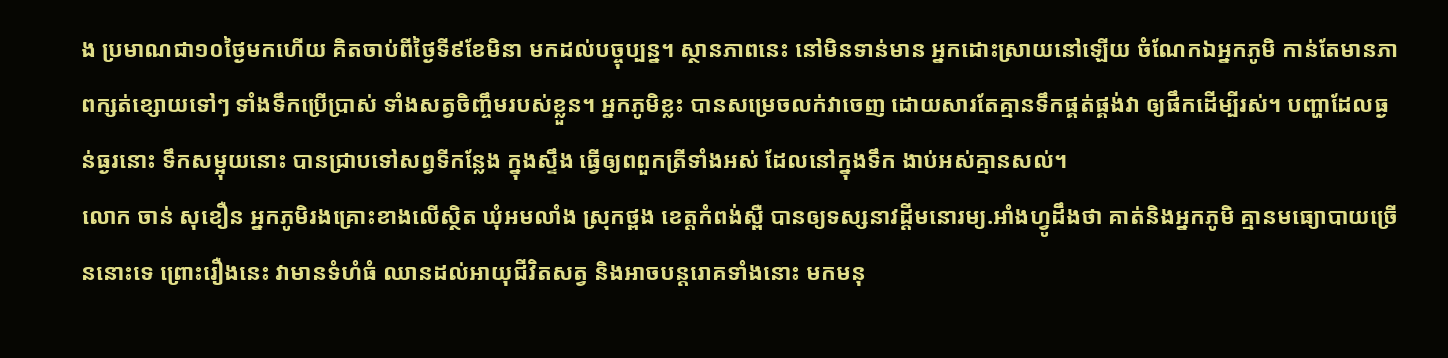ង ប្រមាណជា១០ថ្ងៃមកហើយ គិតចាប់ពីថ្ងៃទី៩ខែមិនា មកដល់បច្ចុប្បន្ន។ ស្ថានភាពនេះ នៅមិនទាន់មាន អ្នកដោះស្រាយនៅឡើយ ចំណែកឯអ្នកភូមិ កាន់តែមានភាពក្សត់ខ្សោយទៅៗ ទាំងទឹកប្រើប្រាស់ ទាំងសត្វចិញ្ចឹមរបស់ខ្លួន។ អ្នកភូមិខ្លះ បានសម្រេចលក់វាចេញ ដោយសារតែគ្មានទឹកផ្គត់ផ្គង់វា ឲ្យផឹកដើម្បីរស់។ បញ្ហាដែលធ្ងន់ធ្ងរនោះ ទឹកសម្អុយនោះ បានជ្រាបទៅសព្វទីកន្លែង ក្នុងស្ទឹង ធ្វើឲ្យពពួកត្រីទាំងអស់ ដែលនៅក្នុងទឹក ងាប់អស់គ្មានសល់។
លោក ចាន់ សុខឿន អ្នកភូមិរងគ្រោះខាងលើស្ថិត ឃុំអមលាំង ស្រុកថ្ពង ខេត្តកំពង់ស្ពឺ បានឲ្យទស្សនាវដ្តីមនោរម្យ.អាំងហ្វូដឹងថា គាត់និងអ្នកភូមិ គ្មានមធ្យោបាយច្រើននោះទេ ព្រោះរឿងនេះ វាមានទំហំធំ ឈានដល់អាយុជីវិតសត្វ និងអាចបន្តរោគទាំងនោះ មកមនុ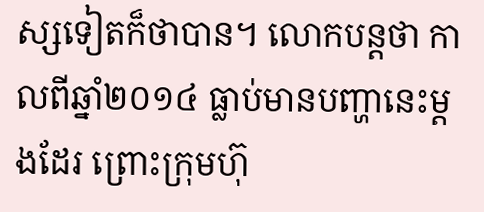ស្សទៀតក៏ថាបាន។ លោកបន្តថា កាលពីឆ្នាំ២០១៤ ធ្លាប់មានបញ្ហានេះម្តងដែរ ព្រោះក្រុមហ៊ុ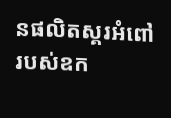នផលិតស្គរអំពៅ របស់ឧក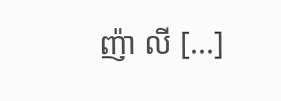ញ៉ា លី [...]